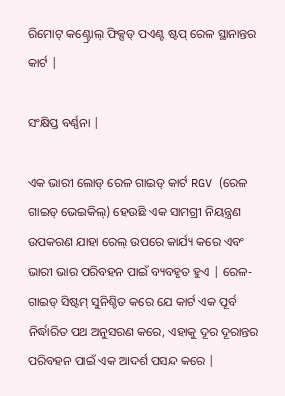ରିମୋଟ୍ କଣ୍ଟ୍ରୋଲ୍ ଫିକ୍ସଡ୍ ପଏଣ୍ଟ ଷ୍ଟପ୍ ରେଳ ସ୍ଥାନାନ୍ତର କାର୍ଟ |

ସଂକ୍ଷିପ୍ତ ବର୍ଣ୍ଣନା |

ଏକ ଭାରୀ ଲୋଡ୍ ରେଳ ଗାଇଡ୍ କାର୍ଟ RGV (ରେଳ ଗାଇଡ୍ ଭେଇକିଲ୍) ହେଉଛି ଏକ ସାମଗ୍ରୀ ନିୟନ୍ତ୍ରଣ ଉପକରଣ ଯାହା ରେଲ୍ ଉପରେ କାର୍ଯ୍ୟ କରେ ଏବଂ ଭାରୀ ଭାର ପରିବହନ ପାଇଁ ବ୍ୟବହୃତ ହୁଏ | ରେଳ-ଗାଇଡ୍ ସିଷ୍ଟମ୍ ସୁନିଶ୍ଚିତ କରେ ଯେ କାର୍ଟ ଏକ ପୂର୍ବ ନିର୍ଦ୍ଧାରିତ ପଥ ଅନୁସରଣ କରେ, ଏହାକୁ ଦୂର ଦୂରାନ୍ତର ପରିବହନ ପାଇଁ ଏକ ଆଦର୍ଶ ପସନ୍ଦ କରେ |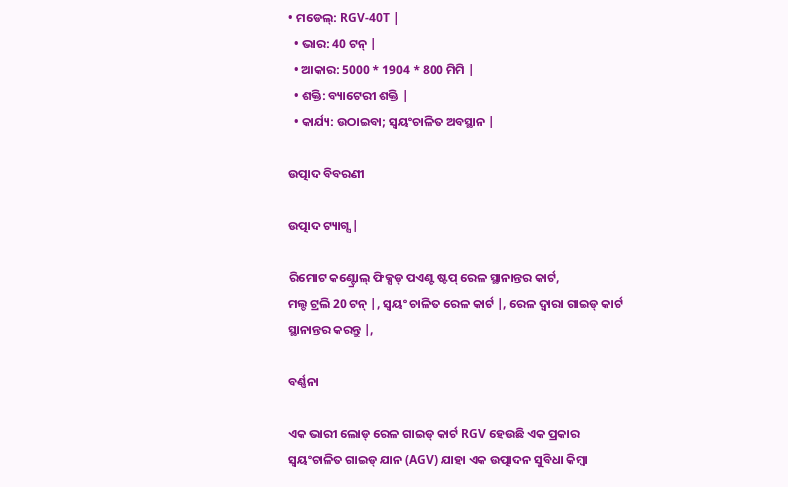• ମଡେଲ୍: RGV-40T |
  • ଭାର: 40 ଟନ୍ |
  • ଆକାର: 5000 * 1904 * 800 ମିମି |
  • ଶକ୍ତି: ବ୍ୟାଟେରୀ ଶକ୍ତି |
  • କାର୍ଯ୍ୟ: ଉଠାଇବା; ସ୍ୱୟଂଚାଳିତ ଅବସ୍ଥାନ |

ଉତ୍ପାଦ ବିବରଣୀ

ଉତ୍ପାଦ ଟ୍ୟାଗ୍ସ |

ରିମୋଟ କଣ୍ଟ୍ରୋଲ୍ ଫିକ୍ସଡ୍ ପଏଣ୍ଟ ଷ୍ଟପ୍ ରେଳ ସ୍ଥାନାନ୍ତର କାର୍ଟ,
ମଲ୍ଡ ଟ୍ରଲି 20 ଟନ୍ |, ସ୍ୱୟଂ ଚାଳିତ ରେଳ କାର୍ଟ |, ରେଳ ଦ୍ୱାରା ଗାଇଡ୍ କାର୍ଟ ସ୍ଥାନାନ୍ତର କରନ୍ତୁ |,

ବର୍ଣ୍ଣନା

ଏକ ଭାରୀ ଲୋଡ୍ ରେଳ ଗାଇଡ୍ କାର୍ଟ RGV ହେଉଛି ଏକ ପ୍ରକାର ସ୍ୱୟଂଚାଳିତ ଗାଇଡ୍ ଯାନ (AGV) ଯାହା ଏକ ଉତ୍ପାଦନ ସୁବିଧା କିମ୍ବା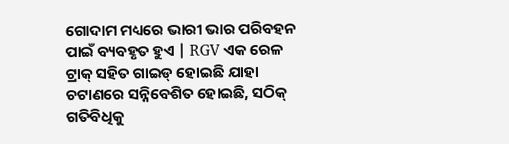ଗୋଦାମ ମଧ୍ୟରେ ଭାରୀ ଭାର ପରିବହନ ପାଇଁ ବ୍ୟବହୃତ ହୁଏ | RGV ଏକ ରେଳ ଟ୍ରାକ୍ ସହିତ ଗାଇଡ୍ ହୋଇଛି ଯାହା ଚଟାଣରେ ସନ୍ନିବେଶିତ ହୋଇଛି, ସଠିକ୍ ଗତିବିଧିକୁ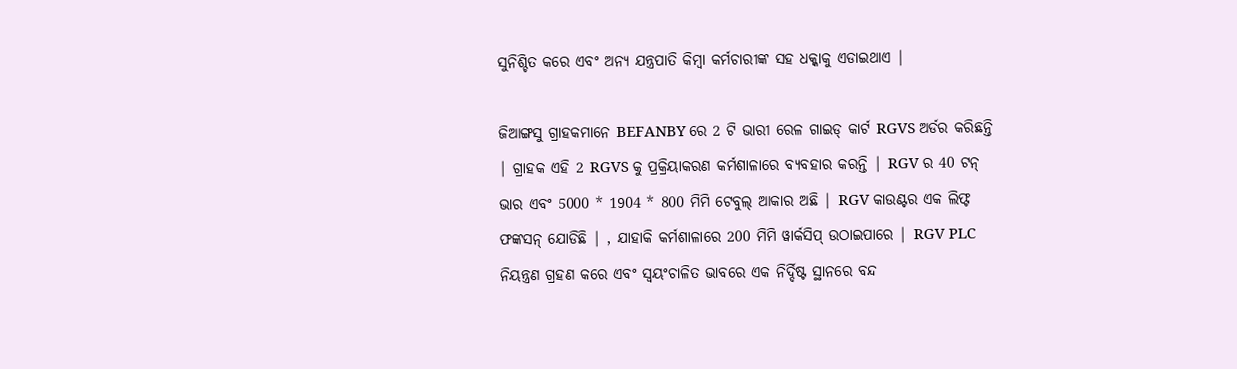ସୁନିଶ୍ଚିତ କରେ ଏବଂ ଅନ୍ୟ ଯନ୍ତ୍ରପାତି କିମ୍ବା କର୍ମଚାରୀଙ୍କ ସହ ଧକ୍କାକୁ ଏଡାଇଥାଏ |

ଜିଆଙ୍ଗସୁ ଗ୍ରାହକମାନେ BEFANBY ରେ 2 ଟି ଭାରୀ ରେଳ ଗାଇଡ୍ କାର୍ଟ RGVS ଅର୍ଡର କରିଛନ୍ତି | ଗ୍ରାହକ ଏହି 2 RGVS କୁ ପ୍ରକ୍ରିୟାକରଣ କର୍ମଶାଳାରେ ବ୍ୟବହାର କରନ୍ତି | RGV ର 40 ଟନ୍ ଭାର ଏବଂ 5000 * 1904 * 800 ମିମି ଟେବୁଲ୍ ଆକାର ଅଛି | RGV କାଉଣ୍ଟର ଏକ ଲିଫ୍ଟ ଫଙ୍କସନ୍ ଯୋଡିଛି | , ଯାହାକି କର୍ମଶାଳାରେ 200 ମିମି ୱାର୍କସିପ୍ ଉଠାଇପାରେ | RGV PLC ନିୟନ୍ତ୍ରଣ ଗ୍ରହଣ କରେ ଏବଂ ସ୍ୱୟଂଚାଳିତ ଭାବରେ ଏକ ନିର୍ଦ୍ଦିଷ୍ଟ ସ୍ଥାନରେ ବନ୍ଦ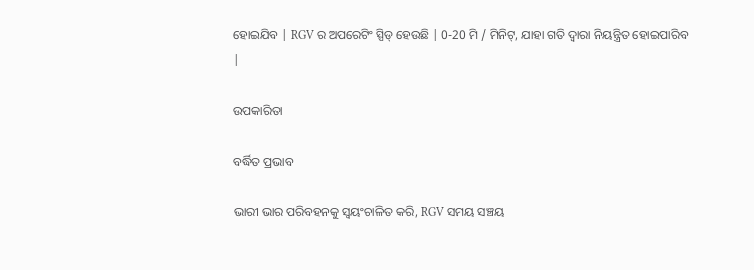ହୋଇଯିବ | RGV ର ଅପରେଟିଂ ସ୍ପିଡ୍ ହେଉଛି | 0-20 ମି / ମିନିଟ୍, ଯାହା ଗତି ଦ୍ୱାରା ନିୟନ୍ତ୍ରିତ ହୋଇପାରିବ |

ଉପକାରିତା

ବର୍ଦ୍ଧିତ ପ୍ରଭାବ

ଭାରୀ ଭାର ପରିବହନକୁ ସ୍ୱୟଂଚାଳିତ କରି, RGV ସମୟ ସଞ୍ଚୟ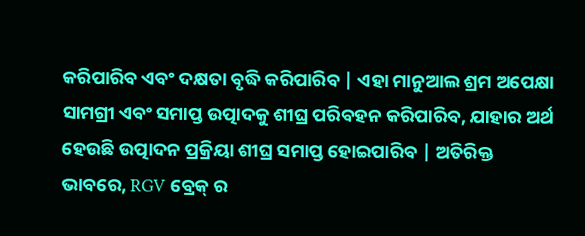କରିପାରିବ ଏବଂ ଦକ୍ଷତା ବୃଦ୍ଧି କରିପାରିବ | ଏହା ମାନୁଆଲ ଶ୍ରମ ଅପେକ୍ଷା ସାମଗ୍ରୀ ଏବଂ ସମାପ୍ତ ଉତ୍ପାଦକୁ ଶୀଘ୍ର ପରିବହନ କରିପାରିବ, ଯାହାର ଅର୍ଥ ହେଉଛି ଉତ୍ପାଦନ ପ୍ରକ୍ରିୟା ଶୀଘ୍ର ସମାପ୍ତ ହୋଇପାରିବ | ଅତିରିକ୍ତ ଭାବରେ, RGV ବ୍ରେକ୍ ର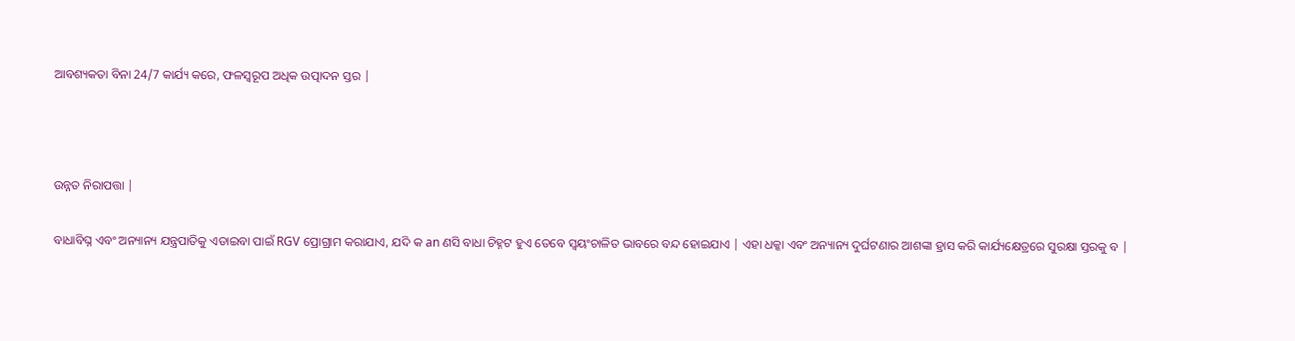ଆବଶ୍ୟକତା ବିନା 24/7 କାର୍ଯ୍ୟ କରେ, ଫଳସ୍ୱରୂପ ଅଧିକ ଉତ୍ପାଦନ ସ୍ତର |



ଉନ୍ନତ ନିରାପତ୍ତା |

ବାଧାବିଘ୍ନ ଏବଂ ଅନ୍ୟାନ୍ୟ ଯନ୍ତ୍ରପାତିକୁ ଏଡାଇବା ପାଇଁ RGV ପ୍ରୋଗ୍ରାମ କରାଯାଏ, ଯଦି କ an ଣସି ବାଧା ଚିହ୍ନଟ ହୁଏ ତେବେ ସ୍ୱୟଂଚାଳିତ ଭାବରେ ବନ୍ଦ ହୋଇଯାଏ | ଏହା ଧକ୍କା ଏବଂ ଅନ୍ୟାନ୍ୟ ଦୁର୍ଘଟଣାର ଆଶଙ୍କା ହ୍ରାସ କରି କାର୍ଯ୍ୟକ୍ଷେତ୍ରରେ ସୁରକ୍ଷା ସ୍ତରକୁ ବ |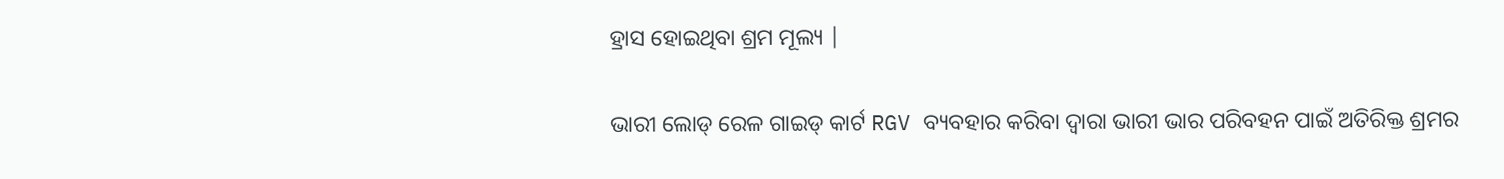ହ୍ରାସ ହୋଇଥିବା ଶ୍ରମ ମୂଲ୍ୟ |

ଭାରୀ ଲୋଡ୍ ରେଳ ଗାଇଡ୍ କାର୍ଟ RGV ବ୍ୟବହାର କରିବା ଦ୍ୱାରା ଭାରୀ ଭାର ପରିବହନ ପାଇଁ ଅତିରିକ୍ତ ଶ୍ରମର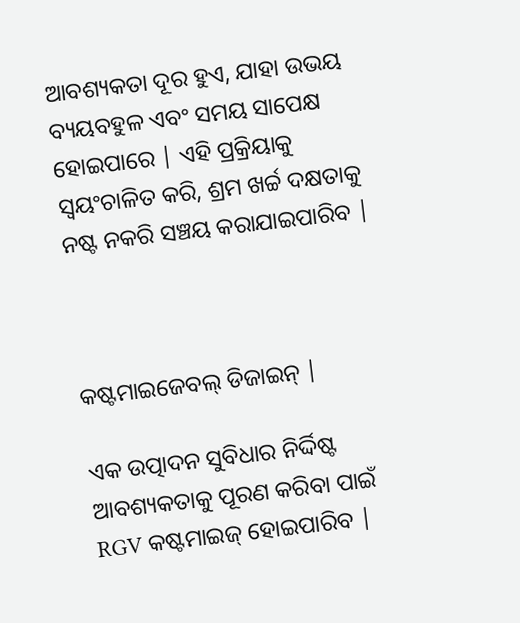ଆବଶ୍ୟକତା ଦୂର ହୁଏ, ଯାହା ଉଭୟ ବ୍ୟୟବହୁଳ ଏବଂ ସମୟ ସାପେକ୍ଷ ହୋଇପାରେ | ଏହି ପ୍ରକ୍ରିୟାକୁ ସ୍ୱୟଂଚାଳିତ କରି, ଶ୍ରମ ଖର୍ଚ୍ଚ ଦକ୍ଷତାକୁ ନଷ୍ଟ ନକରି ସଞ୍ଚୟ କରାଯାଇପାରିବ |



କଷ୍ଟମାଇଜେବଲ୍ ଡିଜାଇନ୍ |

ଏକ ଉତ୍ପାଦନ ସୁବିଧାର ନିର୍ଦ୍ଦିଷ୍ଟ ଆବଶ୍ୟକତାକୁ ପୂରଣ କରିବା ପାଇଁ RGV କଷ୍ଟମାଇଜ୍ ହୋଇପାରିବ |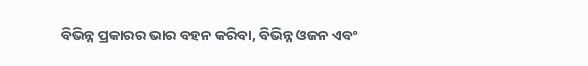ବିଭିନ୍ନ ପ୍ରକାରର ଭାର ବହନ କରିବା, ବିଭିନ୍ନ ଓଜନ ଏବଂ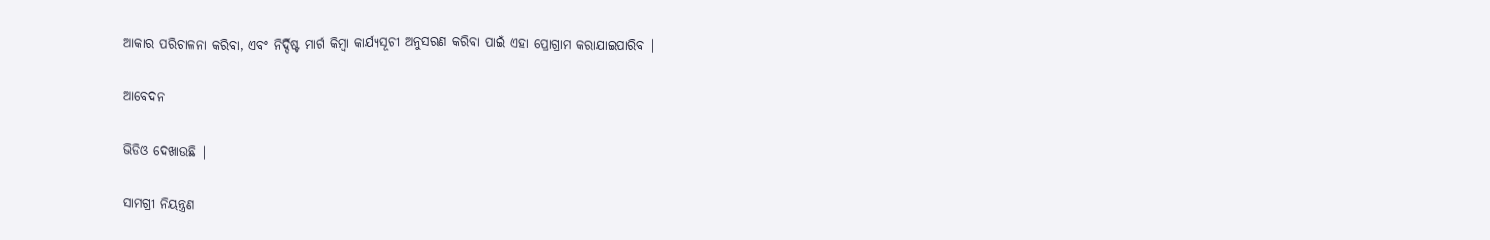ଆକାର ପରିଚାଳନା କରିବା, ଏବଂ ନିର୍ଦ୍ଦିଷ୍ଟ ମାର୍ଗ କିମ୍ବା କାର୍ଯ୍ୟସୂଚୀ ଅନୁସରଣ କରିବା ପାଇଁ ଏହା ପ୍ରୋଗ୍ରାମ କରାଯାଇପାରିବ |

ଆବେଦନ

ଭିଡିଓ ଦେଖାଉଛି |

ସାମଗ୍ରୀ ନିୟନ୍ତ୍ରଣ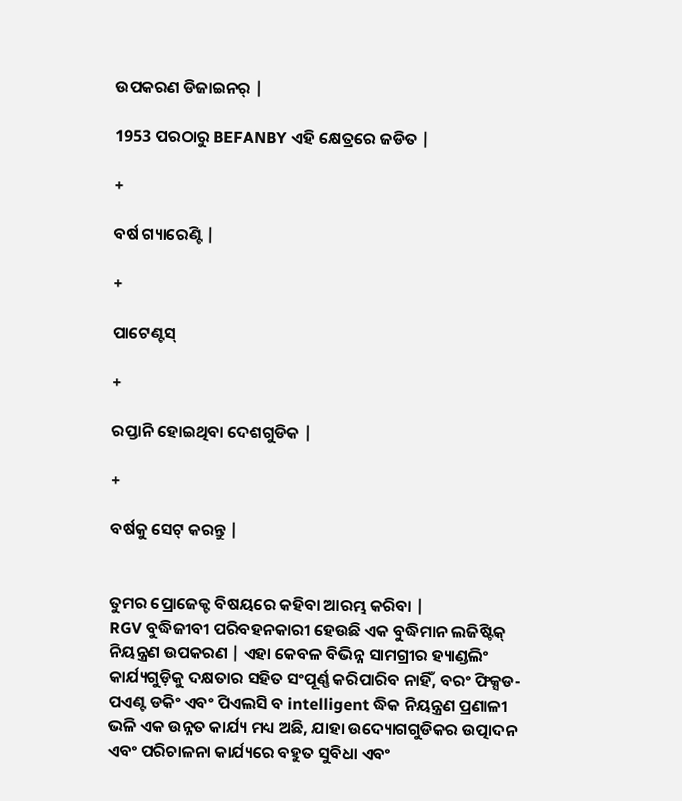ଉପକରଣ ଡିଜାଇନର୍ |

1953 ପରଠାରୁ BEFANBY ଏହି କ୍ଷେତ୍ରରେ ଜଡିତ |

+

ବର୍ଷ ଗ୍ୟାରେଣ୍ଟି |

+

ପାଟେଣ୍ଟସ୍

+

ରପ୍ତାନି ହୋଇଥିବା ଦେଶଗୁଡିକ |

+

ବର୍ଷକୁ ସେଟ୍ କରନ୍ତୁ |


ତୁମର ପ୍ରୋଜେକ୍ଟ ବିଷୟରେ କହିବା ଆରମ୍ଭ କରିବା |
RGV ବୁଦ୍ଧିଜୀବୀ ପରିବହନକାରୀ ହେଉଛି ଏକ ବୁଦ୍ଧିମାନ ଲଜିଷ୍ଟିକ୍ ନିୟନ୍ତ୍ରଣ ଉପକରଣ | ଏହା କେବଳ ବିଭିନ୍ନ ସାମଗ୍ରୀର ହ୍ୟାଣ୍ଡଲିଂ କାର୍ଯ୍ୟଗୁଡ଼ିକୁ ଦକ୍ଷତାର ସହିତ ସଂପୂର୍ଣ୍ଣ କରିପାରିବ ନାହିଁ, ବରଂ ଫିକ୍ସଡ-ପଏଣ୍ଟ ଡକିଂ ଏବଂ ପିଏଲସି ବ intelligent ଦ୍ଧିକ ନିୟନ୍ତ୍ରଣ ପ୍ରଣାଳୀ ଭଳି ଏକ ଉନ୍ନତ କାର୍ଯ୍ୟ ମଧ୍ୟ ଅଛି, ଯାହା ଉଦ୍ୟୋଗଗୁଡିକର ଉତ୍ପାଦନ ଏବଂ ପରିଚାଳନା କାର୍ଯ୍ୟରେ ବହୁତ ସୁବିଧା ଏବଂ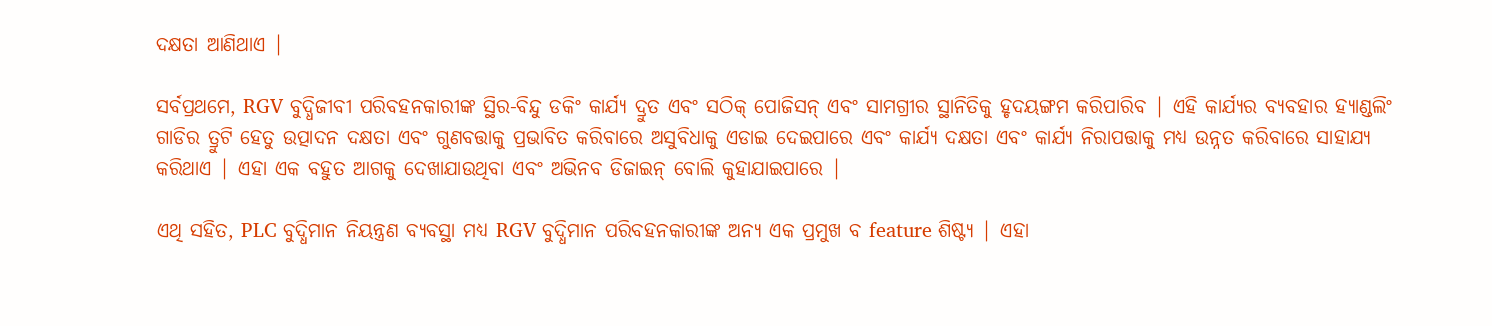ଦକ୍ଷତା ଆଣିଥାଏ |

ସର୍ବପ୍ରଥମେ, RGV ବୁଦ୍ଧିଜୀବୀ ପରିବହନକାରୀଙ୍କ ସ୍ଥିର-ବିନ୍ଦୁ ଡକିଂ କାର୍ଯ୍ୟ ଦ୍ରୁତ ଏବଂ ସଠିକ୍ ପୋଜିସନ୍ ଏବଂ ସାମଗ୍ରୀର ସ୍ଥାନିତିକୁ ହୃଦୟଙ୍ଗମ କରିପାରିବ | ଏହି କାର୍ଯ୍ୟର ବ୍ୟବହାର ହ୍ୟାଣ୍ଡଲିଂ ଗାଡିର ତ୍ରୁଟି ହେତୁ ଉତ୍ପାଦନ ଦକ୍ଷତା ଏବଂ ଗୁଣବତ୍ତାକୁ ପ୍ରଭାବିତ କରିବାରେ ଅସୁବିଧାକୁ ଏଡାଇ ଦେଇପାରେ ଏବଂ କାର୍ଯ୍ୟ ଦକ୍ଷତା ଏବଂ କାର୍ଯ୍ୟ ନିରାପତ୍ତାକୁ ମଧ୍ୟ ଉନ୍ନତ କରିବାରେ ସାହାଯ୍ୟ କରିଥାଏ | ଏହା ଏକ ବହୁତ ଆଗକୁ ଦେଖାଯାଉଥିବା ଏବଂ ଅଭିନବ ଡିଜାଇନ୍ ବୋଲି କୁହାଯାଇପାରେ |

ଏଥି ସହିତ, PLC ବୁଦ୍ଧିମାନ ନିୟନ୍ତ୍ରଣ ବ୍ୟବସ୍ଥା ମଧ୍ୟ RGV ବୁଦ୍ଧିମାନ ପରିବହନକାରୀଙ୍କ ଅନ୍ୟ ଏକ ପ୍ରମୁଖ ବ feature ଶିଷ୍ଟ୍ୟ | ଏହା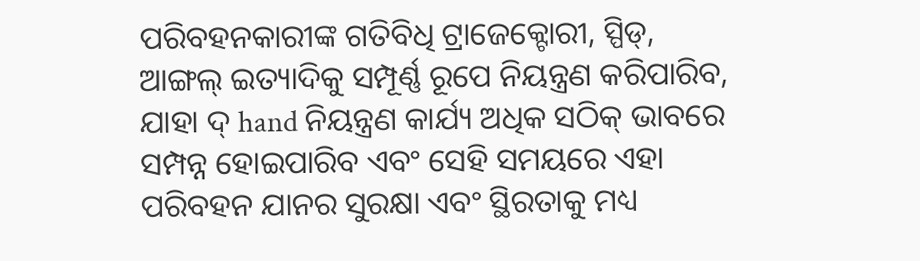ପରିବହନକାରୀଙ୍କ ଗତିବିଧି ଟ୍ରାଜେକ୍ଟୋରୀ, ସ୍ପିଡ୍, ଆଙ୍ଗଲ୍ ଇତ୍ୟାଦିକୁ ସମ୍ପୂର୍ଣ୍ଣ ରୂପେ ନିୟନ୍ତ୍ରଣ କରିପାରିବ, ଯାହା ଦ୍ hand ନିୟନ୍ତ୍ରଣ କାର୍ଯ୍ୟ ଅଧିକ ସଠିକ୍ ଭାବରେ ସମ୍ପନ୍ନ ହୋଇପାରିବ ଏବଂ ସେହି ସମୟରେ ଏହା ପରିବହନ ଯାନର ସୁରକ୍ଷା ଏବଂ ସ୍ଥିରତାକୁ ମଧ୍ୟ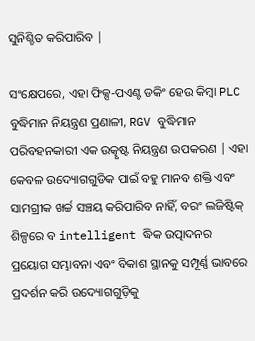ସୁନିଶ୍ଚିତ କରିପାରିବ |

ସଂକ୍ଷେପରେ, ଏହା ଫିକ୍ସ-ପଏଣ୍ଟ ଡକିଂ ହେଉ କିମ୍ବା PLC ବୁଦ୍ଧିମାନ ନିୟନ୍ତ୍ରଣ ପ୍ରଣାଳୀ, RGV ବୁଦ୍ଧିମାନ ପରିବହନକାରୀ ଏକ ଉତ୍କୃଷ୍ଟ ନିୟନ୍ତ୍ରଣ ଉପକରଣ | ଏହା କେବଳ ଉଦ୍ୟୋଗଗୁଡିକ ପାଇଁ ବହୁ ମାନବ ଶକ୍ତି ଏବଂ ସାମଗ୍ରୀକ ଖର୍ଚ୍ଚ ସଞ୍ଚୟ କରିପାରିବ ନାହିଁ, ବରଂ ଲଜିଷ୍ଟିକ୍ ଶିଳ୍ପରେ ବ intelligent ଦ୍ଧିକ ଉତ୍ପାଦନର ପ୍ରୟୋଗ ସମ୍ଭାବନା ଏବଂ ବିକାଶ ସ୍ଥାନକୁ ସମ୍ପୂର୍ଣ୍ଣ ଭାବରେ ପ୍ରଦର୍ଶନ କରି ଉଦ୍ୟୋଗଗୁଡ଼ିକୁ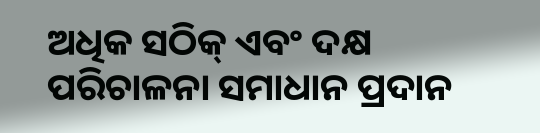ଅଧିକ ସଠିକ୍ ଏବଂ ଦକ୍ଷ ପରିଚାଳନା ସମାଧାନ ପ୍ରଦାନ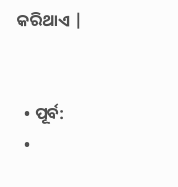କରିଥାଏ |


  • ପୂର୍ବ:
  •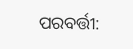ପରବର୍ତ୍ତୀ: